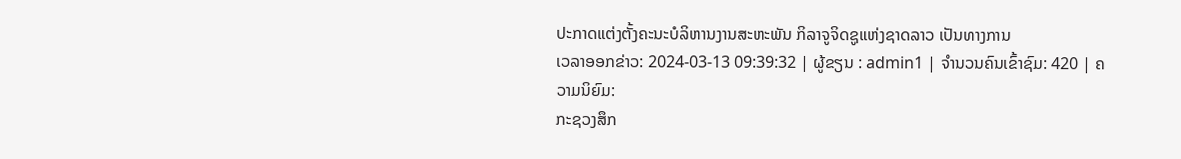ປະກາດແຕ່ງຕັ້ງຄະນະບໍລິຫານງານສະຫະພັນ ກິລາຈູຈິດຊູແຫ່ງຊາດລາວ ເປັນທາງການ
ເວລາອອກຂ່າວ: 2024-03-13 09:39:32 | ຜູ້ຂຽນ : admin1 | ຈຳນວນຄົນເຂົ້າຊົມ: 420 | ຄວາມນິຍົມ:
ກະຊວງສຶກ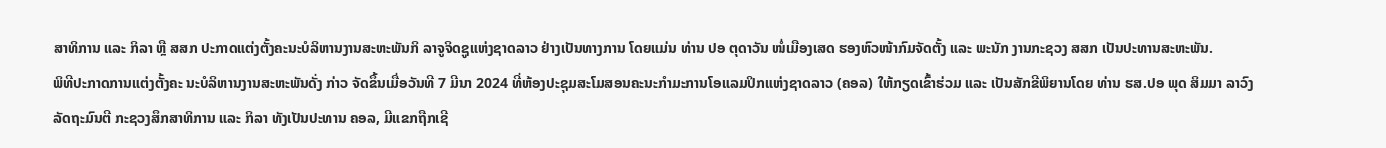ສາທິການ ແລະ ກິລາ ຫຼື ສສກ ປະກາດແຕ່ງຕັ້ງຄະນະບໍລິຫານງານສະຫະພັນກິ ລາຈູຈິດຊູແຫ່ງຊາດລາວ ຢ່າງເປັນທາງການ ໂດຍແມ່ນ ທ່ານ ປອ ຕຸດາວັນ ໜໍ່ເມືອງເສດ ຮອງຫົວໜ້າກົມຈັດຕັ້ງ ແລະ ພະນັກ ງານກະຊວງ ສສກ ເປັນປະທານສະຫະພັນ.
ພິທີປະກາດການແຕ່ງຕັ້ງຄະ ນະບໍລິຫານງານສະຫະພັນດັ່ງ ກ່າວ ຈັດຂຶ້ນເມື່ອວັນທີ 7 ມີນາ 2024 ທີ່ຫ້ອງປະຊຸມສະໂມສອນຄະນະກຳມະການໂອແລມປິກແຫ່ງຊາດລາວ (ຄອລ) ໃຫ້ກຽດເຂົ້າຮ່ວມ ແລະ ເປັນສັກຂີພິຍານໂດຍ ທ່ານ ຮສ.ປອ ພຸດ ສິມມາ ລາວົງ ລັດຖະມົນຕີ ກະຊວງສຶກສາທິການ ແລະ ກິລາ ທັງເປັນປະທານ ຄອລ, ມີແຂກຖືກເຊີ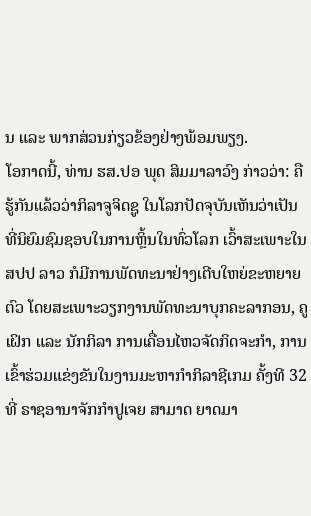ນ ແລະ ພາກສ່ວນກ່ຽວຂ້ອງຢ່າງພ້ອມພຽງ.
ໂອກາດນີ້, ທ່ານ ຮສ.ປອ ພຸດ ສິມມາລາວົງ ກ່າວວ່າ: ຄືຮູ້ກັນແລ້ວວ່າກິລາຈູຈິດຊູ ໃນໂລກປັດຈຸບັນເຫັນວ່າເປັນທີ່ນິຍົມຊົມຊອບໃນການຫຼິ້ນໃນທົ່ວໂລກ ເວົ້າສະເພາະໃນ ສປປ ລາວ ກໍມີການພັດທະນາຢ່າງເຕີບໃຫຍ່ຂະຫຍາຍຕົວ ໂດຍສະເພາະວຽກງານພັດທະນາບຸກຄະລາກອນ, ຄູເຝິກ ແລະ ນັກກິລາ ການເຄື່ອນໄຫວຈັດກິດຈະກຳ, ການເຂົ້າຮ່ວມແຂ່ງຂັນໃນງານມະຫາກຳກິລາຊີເກມ ຄັ້ງທີ 32 ທີ່ ຣາຊອານາຈັກກຳປູເຈຍ ສາມາດ ຍາດມາ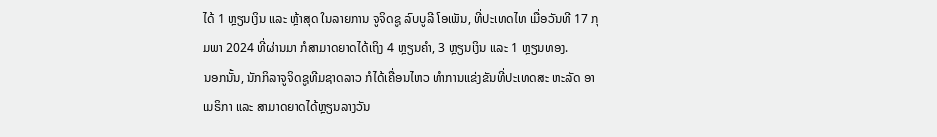ໄດ້ 1 ຫຼຽນເງິນ ແລະ ຫຼ້າສຸດ ໃນລາຍການ ຈູຈິດຊູ ລົບບູລີ ໂອເພັນ, ທີ່ປະເທດໄທ ເມື່ອວັນທີ 17 ກຸມພາ 2024 ທີ່ຜ່ານມາ ກໍສາມາດຍາດໄດ້ເຖິງ 4 ຫຼຽນຄຳ, 3 ຫຼຽນເງິນ ແລະ 1 ຫຼຽນທອງ.
ນອກນັ້ນ, ນັກກິລາຈູຈິດຊູທີມຊາດລາວ ກໍໄດ້ເຄື່ອນໄຫວ ທຳການແຂ່ງຂັນທີ່ປະເທດສະ ຫະລັດ ອາເມຣິກາ ແລະ ສາມາດຍາດໄດ້ຫຼຽນລາງວັນ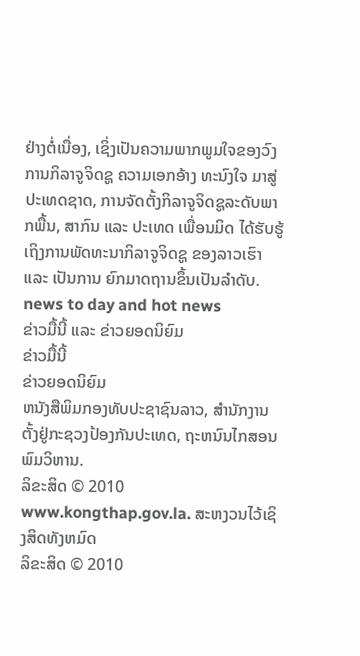ຢ່າງຕໍ່ເນື່ອງ, ເຊິ່ງເປັນຄວາມພາກພູມໃຈຂອງວົງການກິລາຈູຈິດຊູ ຄວາມເອກອ້າງ ທະນົງໃຈ ມາສູ່ປະເທດຊາດ, ການຈັດຕັ້ງກິລາຈູຈິດຊູລະດັບພາກພື້ນ, ສາກົນ ແລະ ປະເທດ ເພື່ອນມິດ ໄດ້ຮັບຮູ້ເຖິງການພັດທະນາກິລາຈູຈິດຊູ ຂອງລາວເຮົາ ແລະ ເປັນການ ຍົກມາດຖານຂຶ້ນເປັນລຳດັບ.
news to day and hot news
ຂ່າວມື້ນີ້ ແລະ ຂ່າວຍອດນິຍົມ
ຂ່າວມື້ນີ້
ຂ່າວຍອດນິຍົມ
ຫນັງສືພິມກອງທັບປະຊາຊົນລາວ, ສຳນັກງານຕັ້ງຢູ່ກະຊວງປ້ອງກັນປະເທດ, ຖະຫນົນໄກສອນພົມວິຫານ.
ລິຂະສິດ © 2010 www.kongthap.gov.la. ສະຫງວນໄວ້ເຊິງສິດທັງຫມົດ
ລິຂະສິດ © 2010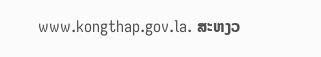www.kongthap.gov.la. ສະຫງວ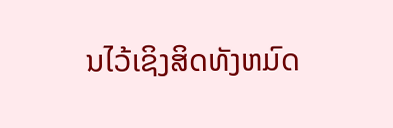ນໄວ້ເຊິງສິດທັງຫມົດ